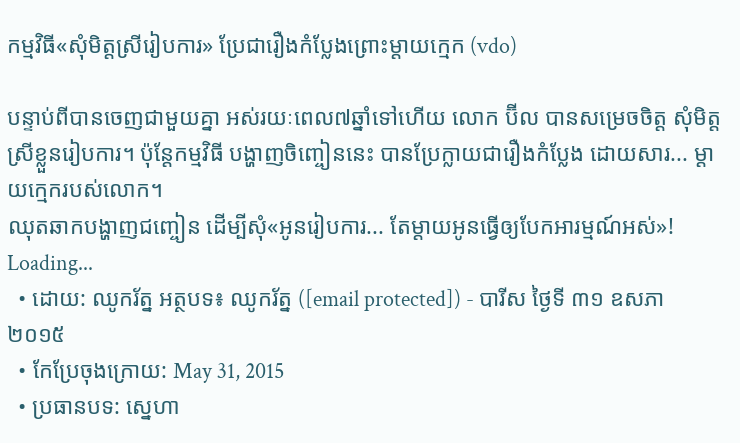កម្មវិធី«សុំមិត្តស្រីរៀបការ» ប្រែជារឿងកំប្លែងព្រោះម្ដាយក្មេក (vdo)

បន្ទាប់ពីបានចេញជាមួយគ្នា អស់រយៈពេល៧ឆ្នាំទៅហើយ លោក ប៊ីល បានសម្រេចចិត្ត សុំមិត្តស្រីខ្លួនរៀបការ។ ប៉ុន្តែកម្មវិធី បង្ហាញចិញ្ចៀននេះ បានប្រែក្លាយជារឿងកំប្លែង ដោយសារ... ម្ដាយក្មេករបស់លោក។
ឈុតឆាកបង្ហាញជញ្ចៀន ដើម្បីសុំ«អូនរៀបការ... តែម្ដាយអូនធ្វើឲ្យបែកអារម្មណ៍អស់»!
Loading...
  • ដោយ: ឈូករ័ត្ន អត្ថបទ៖ ឈូករ័ត្ន ([email protected]) - បារីស ថ្ងៃទី ៣១ ឧសភា ២០១៥
  • កែប្រែចុងក្រោយ: May 31, 2015
  • ប្រធានបទ: ស្នេហា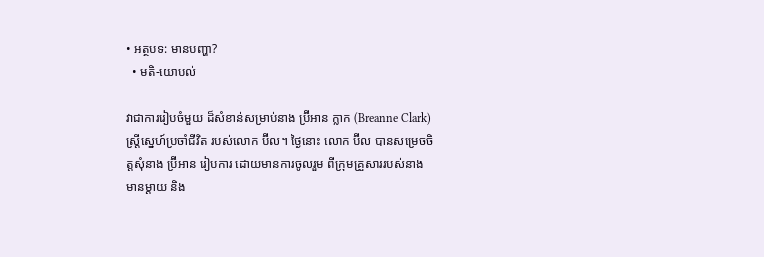• អត្ថបទ: មានបញ្ហា?
  • មតិ-យោបល់

វាជាការរៀបចំមួយ ដ៏សំខាន់សម្រាប់នាង ប្រ៊ីអាន ក្លាក (Breanne Clark) ស្ត្រីស្នេហ៍ប្រចាំជីវិត របស់លោក ប៊ីល។ ថ្ងៃនោះ លោក ប៊ីល បានសម្រេចចិត្តសុំនាង ប្រ៊ីអាន រៀបការ ដោយមានការចូលរួម ពីក្រុមគ្រួសាររបស់នាង មានម្ដាយ និង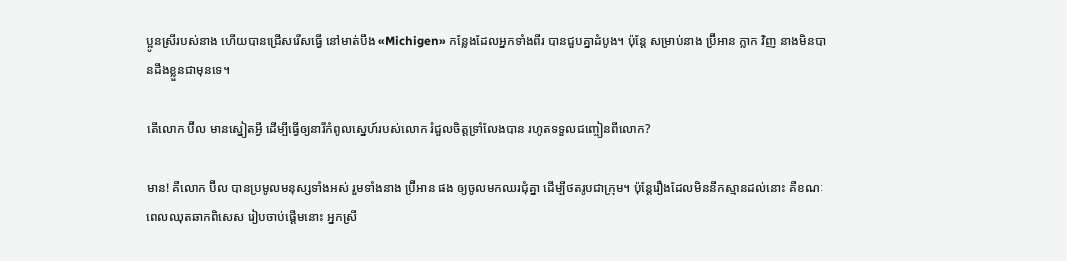ប្អូនស្រីរបស់នាង ហើយបានជ្រើសរើសធ្វើ នៅមាត់បឹង «Michigen» កន្លែងដែលអ្នកទាំងពីរ បានជួបគ្នាដំបូង។ ប៉ុន្តែ សម្រាប់នាង ប្រ៊ីអាន ក្លាក វិញ នាងមិនបានដឹងខ្លួនជាមុនទេ។

តើលោក ប៊ីល មានស្នៀតអ្វី ដើម្បីធ្វើឲ្យនារីកំពូលស្នេហ៍របស់លោក រំជួលចិត្តទ្រាំលែងបាន រហូតទទួលជញ្ចៀនពីលោក?

មាន! គឺលោក ប៊ីល បានប្រមូលមនុស្សទាំងអស់ រួមទាំងនាង ប្រ៊ីអាន ផង ឲ្យចូលមកឈរជុំគ្នា ដើម្បីថតរូបជាក្រុម។ ប៉ុន្តែរឿងដែលមិននឹកស្មានដល់នោះ គឺខណៈពេលឈុតឆាកពិសេស រៀបចាប់ផ្ដើមនោះ អ្នកស្រី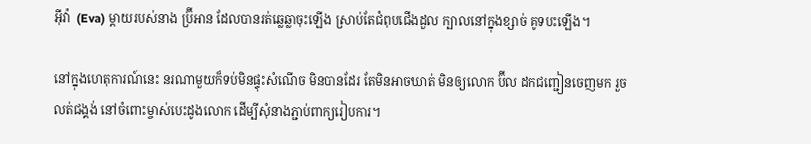អ៊ីវ៉ា  (Eva) ម្ដាយរបស់នាង ប្រ៊ីអាន ដែលបានរត់ឆ្លេឆ្លាចុះឡើង ស្រាប់តែជំពុបជើងដួល ក្បាលនៅក្នុងខ្សាច់ គូទបះឡើង។

នៅក្នុងហេតុការណ៍នេះ នរណាមួយក៏ទប់មិនផ្ទុះសំណើច មិនបានដែរ តែមិនអាចឃាត់ មិនឲ្យលោក ប៊ីល ដកជញ្ជៀនចេញមក រួចលត់ជង្គង់ នៅចំពោះម្ចាស់បេះដូងលោក ដើម្បីសុំនាងភ្ជាប់ពាក្យរៀបការ។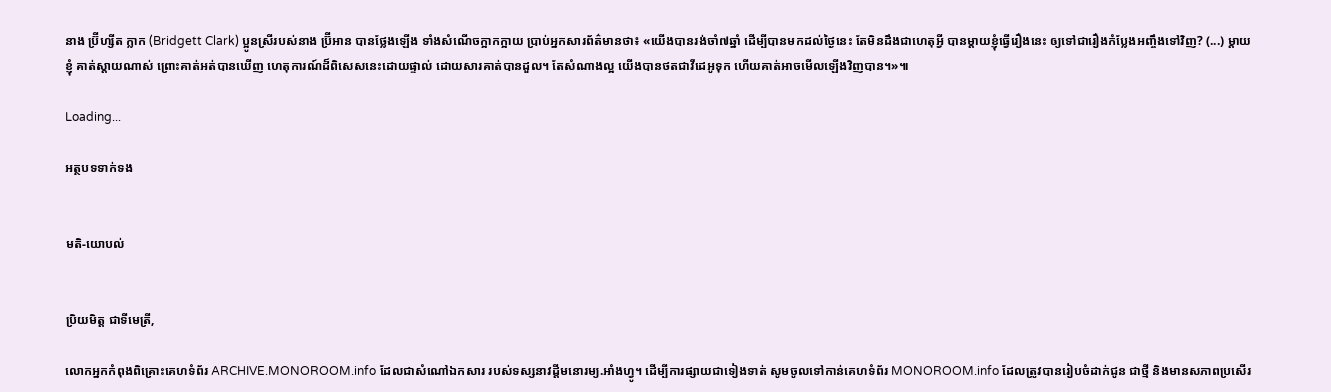នាង ប្រ៊ីហ្សីត ក្លាក (Bridgett Clark) ប្អូនស្រីរបស់នាង ប្រ៊ីអាន បានថ្លែងឡើង ទាំងសំណើចក្អាកក្អាយ ប្រាប់អ្នកសារព័ត៌មានថា៖ «យើងបានរង់ចាំ៧ឆ្នាំ ដើម្បីបានមកដល់ថ្ងៃនេះ តែមិនដឹងជាហេតុអ្វី បានម្ដាយខ្ញុំធ្វើរឿងនេះ ឲ្យទៅជារឿងកំប្លែងអញ្ចឹងទៅវិញ? (...) ម្ដាយខ្ញុំ គាត់ស្ដាយណាស់ ព្រោះគាត់អត់បានឃើញ ហេតុការណ៍ដ៏ពិសេសនេះដោយផ្ទាល់ ដោយសារគាត់បានដួល។ តែសំណាងល្អ យើងបានថតជាវីដេអូទុក ហើយគាត់អាចមើលឡើងវិញបាន។»៕

Loading...

អត្ថបទទាក់ទង


មតិ-យោបល់


ប្រិយមិត្ត ជាទីមេត្រី,

លោកអ្នកកំពុងពិគ្រោះគេហទំព័រ ARCHIVE.MONOROOM.info ដែលជាសំណៅឯកសារ របស់ទស្សនាវដ្ដីមនោរម្យ.អាំងហ្វូ។ ដើម្បីការផ្សាយជាទៀងទាត់ សូមចូលទៅកាន់គេហទំព័រ MONOROOM.info ដែលត្រូវបានរៀបចំដាក់ជូន ជាថ្មី និងមានសភាពប្រសើរ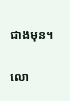ជាងមុន។

លោ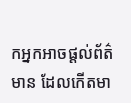កអ្នកអាចផ្ដល់ព័ត៌មាន ដែលកើតមា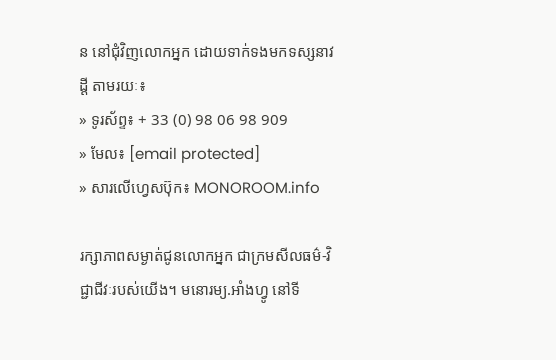ន នៅជុំវិញលោកអ្នក ដោយទាក់ទងមកទស្សនាវដ្ដី តាមរយៈ៖
» ទូរស័ព្ទ៖ + 33 (0) 98 06 98 909
» មែល៖ [email protected]
» សារលើហ្វេសប៊ុក៖ MONOROOM.info

រក្សាភាពសម្ងាត់ជូនលោកអ្នក ជាក្រមសីលធម៌-វិជ្ជាជីវៈរបស់យើង។ មនោរម្យ.អាំងហ្វូ នៅទី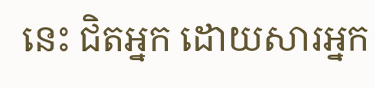នេះ ជិតអ្នក ដោយសារអ្នក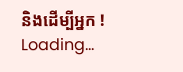និងដើម្បីអ្នក !
Loading...